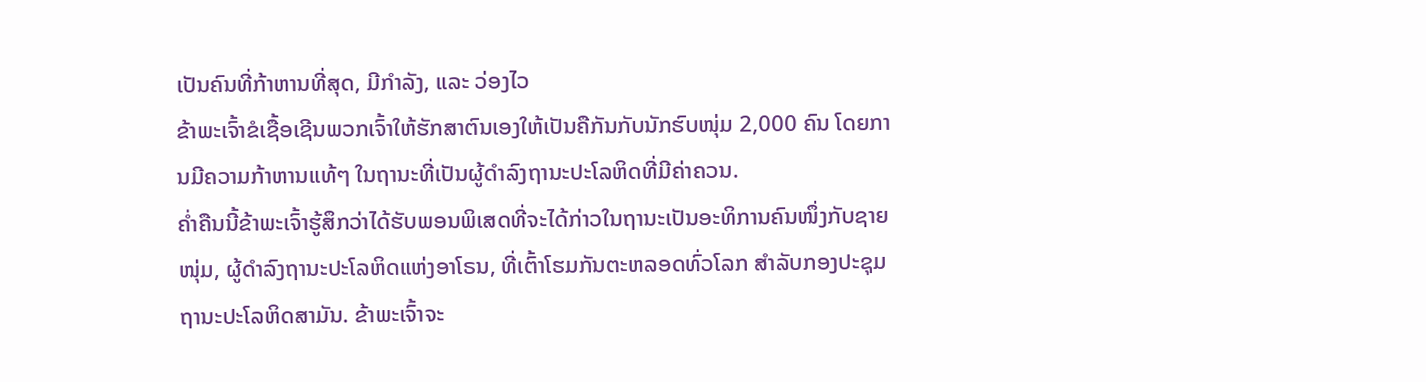ເປັນຄົນທີ່ກ້າຫານທີ່ສຸດ, ມີກຳລັງ, ແລະ ວ່ອງໄວ
ຂ້າພະເຈົ້າຂໍເຊື້ອເຊີນພວກເຈົ້າໃຫ້ຮັກສາຕົນເອງໃຫ້ເປັນຄືກັນກັບນັກຮົບໜຸ່ມ 2,000 ຄົນ ໂດຍການມີຄວາມກ້າຫານແທ້ໆ ໃນຖານະທີ່ເປັນຜູ້ດຳລົງຖານະປະໂລຫິດທີ່ມີຄ່າຄວນ.
ຄ່ຳຄືນນີ້ຂ້າພະເຈົ້າຮູ້ສຶກວ່າໄດ້ຮັບພອນພິເສດທີ່ຈະໄດ້ກ່າວໃນຖານະເປັນອະທິການຄົນໜຶ່ງກັບຊາຍໜຸ່ມ, ຜູ້ດຳລົງຖານະປະໂລຫິດແຫ່ງອາໂຣນ, ທີ່ເຕົ້າໂຮມກັນຕະຫລອດທົ່ວໂລກ ສຳລັບກອງປະຊຸມຖານະປະໂລຫິດສາມັນ. ຂ້າພະເຈົ້າຈະ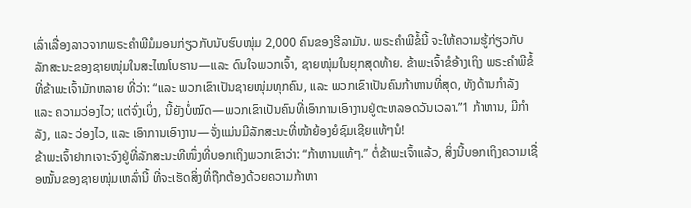ເລົ່າເລື່ອງລາວຈາກພຣະຄຳພີມໍມອນກ່ຽວກັບນັບຮົບໜຸ່ມ 2,000 ຄົນຂອງຮີລາມັນ. ພຣະຄຳພີຂໍ້ນີ້ ຈະໃຫ້ຄວາມຮູ້ກ່ຽວກັບລັກສະນະຂອງຊາຍໜຸ່ມໃນສະໄໝໂບຮານ—ແລະ ດົນໃຈພວກເຈົ້າ, ຊາຍໜຸ່ມໃນຍຸກສຸດທ້າຍ. ຂ້າພະເຈົ້າຂໍອ້າງເຖິງ ພຣະຄຳພີຂໍ້ທີ່ຂ້າພະເຈົ້າມັກຫລາຍ ທີ່ວ່າ: “ແລະ ພວກເຂົາເປັນຊາຍໜຸ່ມທຸກຄົນ, ແລະ ພວກເຂົາເປັນຄົນກ້າຫານທີ່ສຸດ, ທັງດ້ານກຳລັງ ແລະ ຄວາມວ່ອງໄວ; ແຕ່ຈົ່ງເບິ່ງ, ນີ້ຍັງບໍ່ໝົດ—ພວກເຂົາເປັນຄົນທີ່ເອົາການເອົາງານຢູ່ຕະຫລອດວັນເວລາ.”1 ກ້າຫານ, ມີກຳລັງ, ແລະ ວ່ອງໄວ, ແລະ ເອົາການເອົາງານ—ຈັ່ງແມ່ນມີລັກສະນະທີ່ໜ້າຍ້ອງຍໍຊົມເຊີຍແທ້ໆນໍ!
ຂ້າພະເຈົ້າຢາກເຈາະຈົງຢູ່ທີ່ລັກສະນະທີໜຶ່ງທີ່ບອກເຖິງພວກເຂົາວ່າ: “ກ້າຫານແທ້ໆ.” ຕໍ່ຂ້າພະເຈົ້າແລ້ວ, ສິ່ງນີ້ບອກເຖິງຄວາມເຊື່ອໝັ້ນຂອງຊາຍໜຸ່ມເຫລົ່ານີ້ ທີ່ຈະເຮັດສິ່ງທີ່ຖືກຕ້ອງດ້ວຍຄວາມກ້າຫາ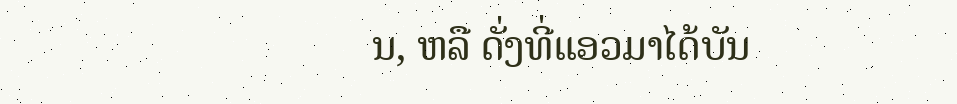ນ, ຫລື ດັ່ງທີ່ແອວມາໄດ້ບັນ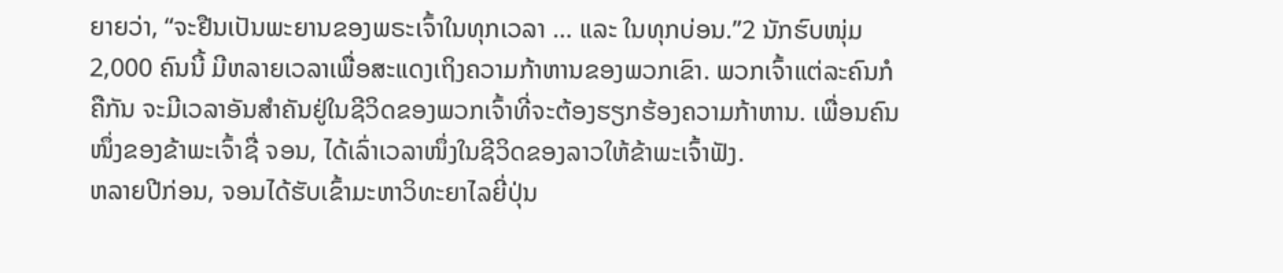ຍາຍວ່າ, “ຈະຢືນເປັນພະຍານຂອງພຣະເຈົ້າໃນທຸກເວລາ … ແລະ ໃນທຸກບ່ອນ.”2 ນັກຮົບໜຸ່ມ 2,000 ຄົນນີ້ ມີຫລາຍເວລາເພື່ອສະແດງເຖິງຄວາມກ້າຫານຂອງພວກເຂົາ. ພວກເຈົ້າແຕ່ລະຄົນກໍຄືກັນ ຈະມີເວລາອັນສຳຄັນຢູ່ໃນຊີວິດຂອງພວກເຈົ້າທີ່ຈະຕ້ອງຮຽກຮ້ອງຄວາມກ້າຫານ. ເພື່ອນຄົນໜຶ່ງຂອງຂ້າພະເຈົ້າຊື່ ຈອນ, ໄດ້ເລົ່າເວລາໜຶ່ງໃນຊີວິດຂອງລາວໃຫ້ຂ້າພະເຈົ້າຟັງ.
ຫລາຍປີກ່ອນ, ຈອນໄດ້ຮັບເຂົ້າມະຫາວິທະຍາໄລຍີ່ປຸ່ນ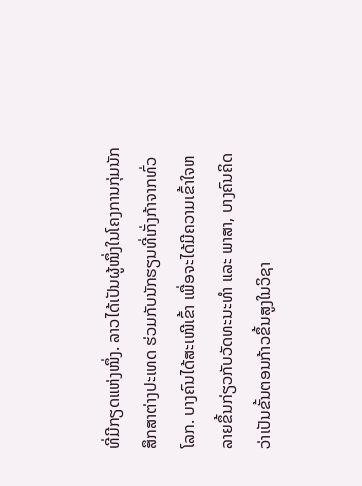ທີ່ມີກຽດແຫ່ງໜຶ່ງ. ລາວໄດ້ເປັນຜູ້ໜຶ່ງໃນໂຄງການກຸ່ມນັກສຶກສາຕ່າງປະເທດ ຮ່ວມກັບນັກຮຽນທີ່ເກັ່ງກ້າຈາກທົ່ວໂລກ. ບາງຄົນໄດ້ສະເໜີເຂົ້າ ເພື່ອຈະໄດ້ມີຄວາມເຂົ້າໃຈຫລາຍຂຶ້ນກ່ຽວກັບວັດທະນະທຳ ແລະ ພາສາ, ບາງຄົນຄິດວ່າເປັນຂັ້ນຕອນກ້າວຂຶ້ນສູງໃນວິຊາ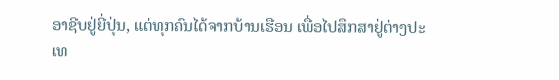ອາຊີບຢູ່ຍີ່ປຸ່ນ, ແຕ່ທຸກຄົນໄດ້ຈາກບ້ານເຮືອນ ເພື່ອໄປສຶກສາຢູ່ຕ່າງປະເທ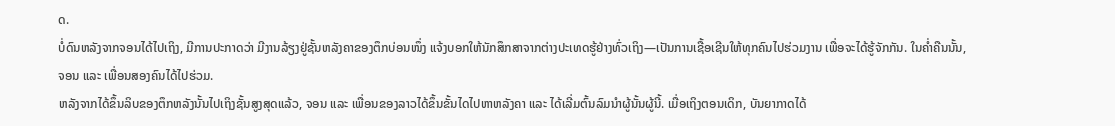ດ.
ບໍ່ດົນຫລັງຈາກຈອນໄດ້ໄປເຖິງ, ມີການປະກາດວ່າ ມີງານລ້ຽງຢູ່ຊັ້ນຫລັງຄາຂອງຕຶກບ່ອນໜຶ່ງ ແຈ້ງບອກໃຫ້ນັກສຶກສາຈາກຕ່າງປະເທດຮູ້ຢ່າງທົ່ວເຖິງ—ເປັນການເຊື້ອເຊີນໃຫ້ທຸກຄົນໄປຮ່ວມງານ ເພື່ອຈະໄດ້ຮູ້ຈັກກັນ. ໃນຄ່ຳຄືນນັ້ນ, ຈອນ ແລະ ເພື່ອນສອງຄົນໄດ້ໄປຮ່ວມ.
ຫລັງຈາກໄດ້ຂຶ້ນລິບຂອງຕຶກຫລັງນັ້ນໄປເຖິງຊັ້ນສູງສຸດແລ້ວ, ຈອນ ແລະ ເພື່ອນຂອງລາວໄດ້ຂຶ້ນຂັ້ນໄດໄປຫາຫລັງຄາ ແລະ ໄດ້ເລີ່ມຕົ້ນລົມນຳຜູ້ນັ້ນຜູ້ນີ້. ເມື່ອເຖິງຕອນເດິກ, ບັນຍາກາດໄດ້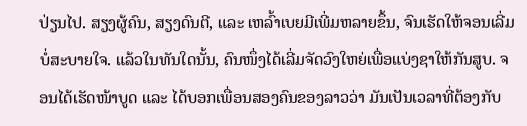ປ່ຽນໄປ. ສຽງຜູ້ຄົນ, ສຽງດົນຕີ, ແລະ ເຫລົ້າເບຍມີເພີ່ມຫລາຍຂຶ້ນ, ຈົນເຮັດໃຫ້ຈອນເລີ່ມບໍ່ສະບາຍໃຈ. ແລ້ວໃນທັນໃດນັ້ນ, ຄົນໜຶ່ງໄດ້ເລີ່ມຈັດວົງໃຫຍ່ເພື່ອແບ່ງຊາໃຫ້ກັນສູບ. ຈອນໄດ້ເຮັດໜ້າບູດ ແລະ ໄດ້ບອກເພື່ອນສອງຄົນຂອງລາວວ່າ ມັນເປັນເວລາທີ່ຕ້ອງກັບ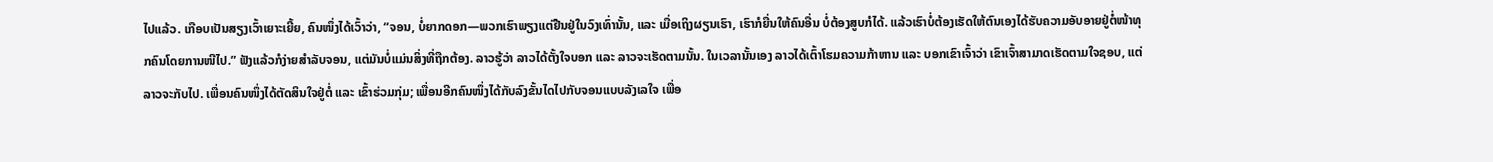ໄປແລ້ວ. ເກືອບເປັນສຽງເວົ້າເຍາະເຍີ້ຍ, ຄົນໜຶ່ງໄດ້ເວົ້າວ່າ, “ຈອນ, ບໍ່ຍາກດອກ—ພວກເຮົາພຽງແຕ່ຢືນຢູ່ໃນວົງເທົ່ານັ້ນ, ແລະ ເມື່ອເຖິງຜຽນເຮົາ, ເຮົາກໍຍື່ນໃຫ້ຄົນອື່ນ ບໍ່ຕ້ອງສູບກໍໄດ້. ແລ້ວເຮົາບໍ່ຕ້ອງເຮັດໃຫ້ຕົນເອງໄດ້ຮັບຄວາມອັບອາຍຢູ່ຕໍ່ໜ້າທຸກຄົນໂດຍການໜີໄປ.” ຟັງແລ້ວກໍງ່າຍສຳລັບຈອນ, ແຕ່ມັນບໍ່ແມ່ນສິ່ງທີ່ຖືກຕ້ອງ. ລາວຮູ້ວ່າ ລາວໄດ້ຕັ້ງໃຈບອກ ແລະ ລາວຈະເຮັດຕາມນັ້ນ. ໃນເວລານັ້ນເອງ ລາວໄດ້ເຕົ້າໂຮມຄວາມກ້າຫານ ແລະ ບອກເຂົາເຈົ້າວ່າ ເຂົາເຈົ້າສາມາດເຮັດຕາມໃຈຊອບ, ແຕ່ລາວຈະກັບໄປ. ເພື່ອນຄົນໜຶ່ງໄດ້ຕັດສິນໃຈຢູ່ຕໍ່ ແລະ ເຂົ້າຮ່ວມກຸ່ມ; ເພື່ອນອີກຄົນໜຶ່ງໄດ້ກັບລົງຂັ້ນໄດໄປກັບຈອນແບບລັງເລໃຈ ເພື່ອ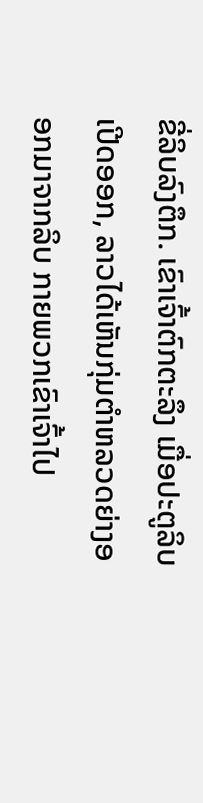ຂີ່ລິບລົງຕຶກ. ເຂົາເຈົ້າຕົກຕະລຶງ ເມື່ອປະຕູລິບເປີດອອກ, ລາວໄດ້ເຫັນກຸ່ມຕຳຫລວດຍ່າງອອກມາຈາກລິບ ກາຍພວກເຂົາເຈົ້າໄປ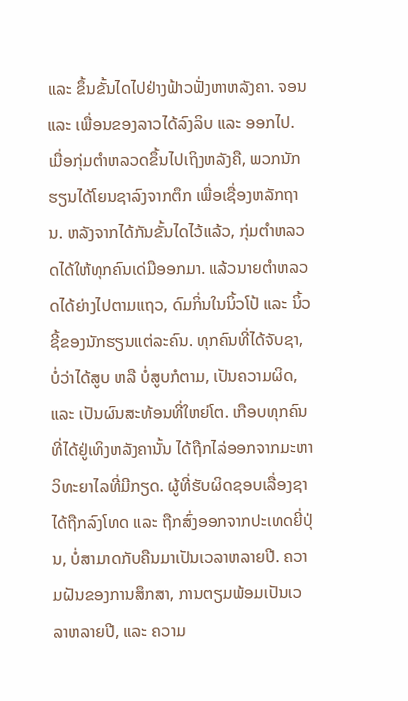ແລະ ຂຶ້ນຂັ້ນໄດໄປຢ່າງຟ້າວຟັ່ງຫາຫລັງຄາ. ຈອນ ແລະ ເພື່ອນຂອງລາວໄດ້ລົງລິບ ແລະ ອອກໄປ.
ເມື່ອກຸ່ມຕຳຫລວດຂຶ້ນໄປເຖິງຫລັງຄື, ພວກນັກຮຽນໄດ້ໂຍນຊາລົງຈາກຕຶກ ເພື່ອເຊື່ອງຫລັກຖານ. ຫລັງຈາກໄດ້ກັນຂັ້ນໄດໄວ້ແລ້ວ, ກຸ່ມຕຳຫລວດໄດ້ໃຫ້ທຸກຄົນເດ່ມືອອກມາ. ແລ້ວນາຍຕຳຫລວດໄດ້ຍ່າງໄປຕາມແຖວ, ດົມກິ່ນໃນນິ້ວໂປ້ ແລະ ນິ້ວຊີ້ຂອງນັກຮຽນແຕ່ລະຄົນ. ທຸກຄົນທີ່ໄດ້ຈັບຊາ, ບໍ່ວ່າໄດ້ສູບ ຫລື ບໍ່ສູບກໍຕາມ, ເປັນຄວາມຜິດ, ແລະ ເປັນຜົນສະທ້ອນທີ່ໃຫຍ່ໂຕ. ເກືອບທຸກຄົນທີ່ໄດ້ຢູ່ເທິງຫລັງຄານັ້ນ ໄດ້ຖືກໄລ່ອອກຈາກມະຫາວິທະຍາໄລທີ່ມີກຽດ. ຜູ້ທີ່ຮັບຜິດຊອບເລື່ອງຊາ ໄດ້ຖືກລົງໂທດ ແລະ ຖືກສົ່ງອອກຈາກປະເທດຍີ່ປຸ່ນ, ບໍ່ສາມາດກັບຄືນມາເປັນເວລາຫລາຍປີ. ຄວາມຝັນຂອງການສຶກສາ, ການຕຽມພ້ອມເປັນເວລາຫລາຍປີ, ແລະ ຄວາມ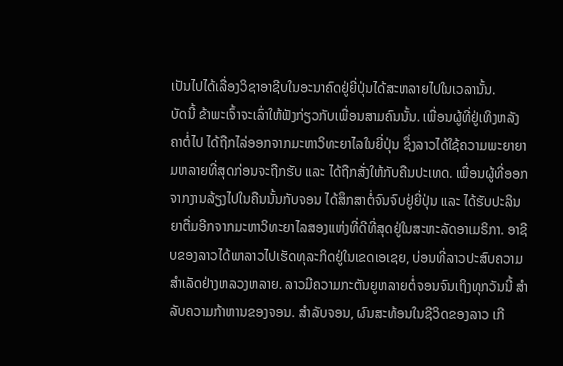ເປັນໄປໄດ້ເລື່ອງວິຊາອາຊີບໃນອະນາຄົດຢູ່ຍີ່ປຸ່ນໄດ້ສະຫລາຍໄປໃນເວລານັ້ນ.
ບັດນີ້ ຂ້າພະເຈົ້າຈະເລົ່າໃຫ້ຟັງກ່ຽວກັບເພື່ອນສາມຄົນນັ້ນ. ເພື່ອນຜູ້ທີ່ຢູ່ເທິງຫລັງຄາຕໍ່ໄປ ໄດ້ຖືກໄລ່ອອກຈາກມະຫາວິທະຍາໄລໃນຍີ່ປຸ່ນ ຊຶ່ງລາວໄດ້ໃຊ້ຄວາມພະຍາຍາມຫລາຍທີ່ສຸດກ່ອນຈະຖືກຮັບ ແລະ ໄດ້ຖືກສັ່ງໃຫ້ກັບຄືນປະເທດ. ເພື່ອນຜູ້ທີ່ອອກຈາກງານລ້ຽງໄປໃນຄືນນັ້ນກັບຈອນ ໄດ້ສຶກສາຕໍ່ຈົນຈົບຢູ່ຍີ່ປຸ່ນ ແລະ ໄດ້ຮັບປະລິນຍາຕື່ມອີກຈາກມະຫາວິທະຍາໄລສອງແຫ່ງທີ່ດີທີ່ສຸດຢູ່ໃນສະຫະລັດອາເມຣິກາ. ອາຊີບຂອງລາວໄດ້ພາລາວໄປເຮັດທຸລະກິດຢູ່ໃນເຂດເອເຊຍ, ບ່ອນທີ່ລາວປະສົບຄວາມສຳເລັດຢ່າງຫລວງຫລາຍ. ລາວມີຄວາມກະຕັນຍູຫລາຍຕໍ່ຈອນຈົນເຖິງທຸກວັນນີ້ ສຳລັບຄວາມກ້າຫານຂອງຈອນ. ສຳລັບຈອນ, ຜົນສະທ້ອນໃນຊີວິດຂອງລາວ ເກີ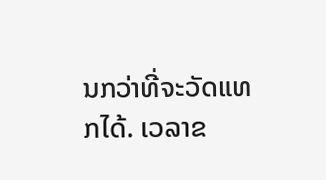ນກວ່າທີ່ຈະວັດແທກໄດ້. ເວລາຂ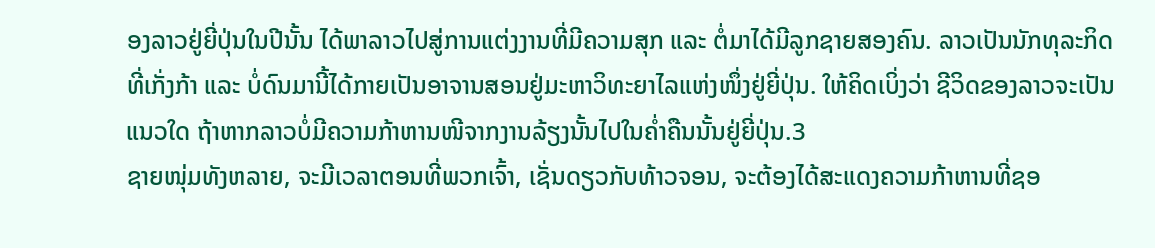ອງລາວຢູ່ຍີ່ປຸ່ນໃນປີນັ້ນ ໄດ້ພາລາວໄປສູ່ການແຕ່ງງານທີ່ມີຄວາມສຸກ ແລະ ຕໍ່ມາໄດ້ມີລູກຊາຍສອງຄົນ. ລາວເປັນນັກທຸລະກິດທີ່ເກັ່ງກ້າ ແລະ ບໍ່ດົນມານີ້ໄດ້ກາຍເປັນອາຈານສອນຢູ່ມະຫາວິທະຍາໄລແຫ່ງໜຶ່ງຢູ່ຍີ່ປຸ່ນ. ໃຫ້ຄິດເບິ່ງວ່າ ຊີວິດຂອງລາວຈະເປັນແນວໃດ ຖ້າຫາກລາວບໍ່ມີຄວາມກ້າຫານໜີຈາກງານລ້ຽງນັ້ນໄປໃນຄ່ຳຄືນນັ້ນຢູ່ຍີ່ປຸ່ນ.3
ຊາຍໜຸ່ມທັງຫລາຍ, ຈະມີເວລາຕອນທີ່ພວກເຈົ້າ, ເຊັ່ນດຽວກັບທ້າວຈອນ, ຈະຕ້ອງໄດ້ສະແດງຄວາມກ້າຫານທີ່ຊອ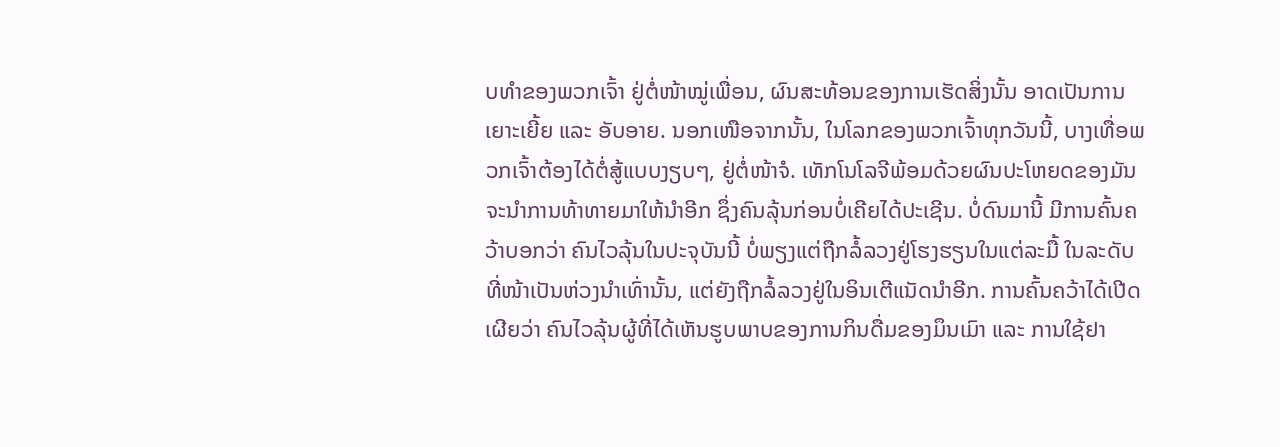ບທຳຂອງພວກເຈົ້າ ຢູ່ຕໍ່ໜ້າໝູ່ເພື່ອນ, ຜົນສະທ້ອນຂອງການເຮັດສິ່ງນັ້ນ ອາດເປັນການເຍາະເຍີ້ຍ ແລະ ອັບອາຍ. ນອກເໜືອຈາກນັ້ນ, ໃນໂລກຂອງພວກເຈົ້າທຸກວັນນີ້, ບາງເທື່ອພວກເຈົ້າຕ້ອງໄດ້ຕໍ່ສູ້ແບບງຽບໆ, ຢູ່ຕໍ່ໜ້າຈໍ. ເທັກໂນໂລຈີພ້ອມດ້ວຍຜົນປະໂຫຍດຂອງມັນ ຈະນຳການທ້າທາຍມາໃຫ້ນຳອີກ ຊຶ່ງຄົນລຸ້ນກ່ອນບໍ່ເຄີຍໄດ້ປະເຊີນ. ບໍ່ດົນມານີ້ ມີການຄົ້ນຄວ້າບອກວ່າ ຄົນໄວລຸ້ນໃນປະຈຸບັນນີ້ ບໍ່ພຽງແຕ່ຖືກລໍ້ລວງຢູ່ໂຮງຮຽນໃນແຕ່ລະມື້ ໃນລະດັບທີ່ໜ້າເປັນຫ່ວງນຳເທົ່ານັ້ນ, ແຕ່ຍັງຖືກລໍ້ລວງຢູ່ໃນອິນເຕີແນັດນຳອີກ. ການຄົ້ນຄວ້າໄດ້ເປີດເຜີຍວ່າ ຄົນໄວລຸ້ນຜູ້ທີ່ໄດ້ເຫັນຮູບພາບຂອງການກິນດື່ມຂອງມຶນເມົາ ແລະ ການໃຊ້ຢາ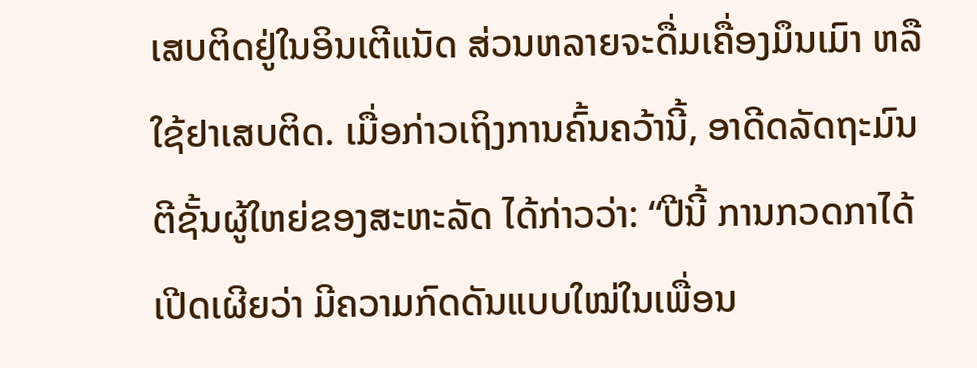ເສບຕິດຢູ່ໃນອິນເຕີແນັດ ສ່ວນຫລາຍຈະດື່ມເຄື່ອງມຶນເມົາ ຫລື ໃຊ້ຢາເສບຕິດ. ເມື່ອກ່າວເຖິງການຄົ້ນຄວ້ານີ້, ອາດີດລັດຖະມົນຕີຊັ້ນຜູ້ໃຫຍ່ຂອງສະຫະລັດ ໄດ້ກ່າວວ່າ: “ປີນີ້ ການກວດກາໄດ້ເປີດເຜີຍວ່າ ມີຄວາມກົດດັນແບບໃໝ່ໃນເພື່ອນ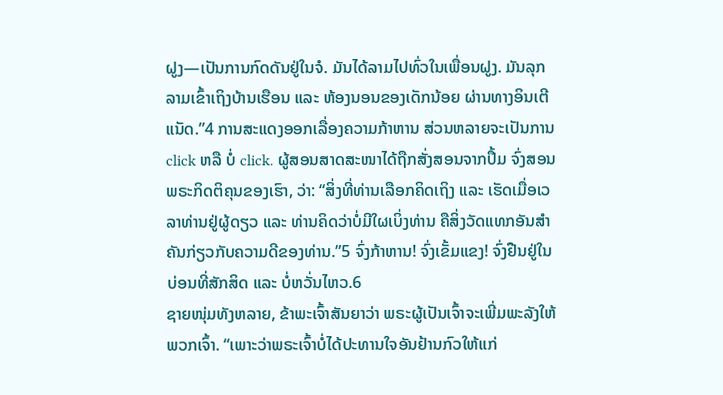ຝູງ—ເປັນການກົດດັນຢູ່ໃນຈໍ. ມັນໄດ້ລາມໄປທົ່ວໃນເພື່ອນຝູງ. ມັນລຸກລາມເຂົ້າເຖິງບ້ານເຮືອນ ແລະ ຫ້ອງນອນຂອງເດັກນ້ອຍ ຜ່ານທາງອິນເຕີແນັດ.”4 ການສະແດງອອກເລື່ອງຄວາມກ້າຫານ ສ່ວນຫລາຍຈະເປັນການ click ຫລື ບໍ່ click. ຜູ້ສອນສາດສະໜາໄດ້ຖືກສັ່ງສອນຈາກປຶ້ມ ຈົ່ງສອນພຣະກິດຕິຄຸນຂອງເຮົາ, ວ່າ: “ສິ່ງທີ່ທ່ານເລືອກຄິດເຖິງ ແລະ ເຮັດເມື່ອເວລາທ່ານຢູ່ຜູ້ດຽວ ແລະ ທ່ານຄິດວ່າບໍ່ມີໃຜເບິ່ງທ່ານ ຄືສິ່ງວັດແທກອັນສຳຄັນກ່ຽວກັບຄວາມດີຂອງທ່ານ.”5 ຈົ່ງກ້າຫານ! ຈົ່ງເຂັ້ມແຂງ! ຈົ່ງຢືນຢູ່ໃນບ່ອນທີ່ສັກສິດ ແລະ ບໍ່ຫວັ່ນໄຫວ.6
ຊາຍໜຸ່ມທັງຫລາຍ, ຂ້າພະເຈົ້າສັນຍາວ່າ ພຣະຜູ້ເປັນເຈົ້າຈະເພີ່ມພະລັງໃຫ້ພວກເຈົ້າ. “ເພາະວ່າພຣະເຈົ້າບໍ່ໄດ້ປະທານໃຈອັນຢ້ານກົວໃຫ້ແກ່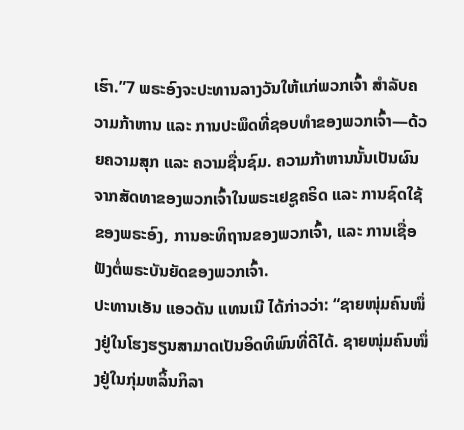ເຮົາ.”7 ພຣະອົງຈະປະທານລາງວັນໃຫ້ແກ່ພວກເຈົ້າ ສຳລັບຄວາມກ້າຫານ ແລະ ການປະພຶດທີ່ຊອບທຳຂອງພວກເຈົ້າ—ດ້ວຍຄວາມສຸກ ແລະ ຄວາມຊື່ນຊົມ. ຄວາມກ້າຫານນັ້ນເປັນຜົນຈາກສັດທາຂອງພວກເຈົ້າໃນພຣະເຢຊູຄຣິດ ແລະ ການຊົດໃຊ້ຂອງພຣະອົງ, ການອະທິຖານຂອງພວກເຈົ້າ, ແລະ ການເຊື່ອຟັງຕໍ່ພຣະບັນຍັດຂອງພວກເຈົ້າ.
ປະທານເອັນ ແອວດັນ ແທນເນີ ໄດ້ກ່າວວ່າ: “ຊາຍໜຸ່ມຄົນໜຶ່ງຢູ່ໃນໂຮງຮຽນສາມາດເປັນອິດທິພົນທີ່ດີໄດ້. ຊາຍໜຸ່ມຄົນໜຶ່ງຢູ່ໃນກຸ່ມຫລິ້ນກິລາ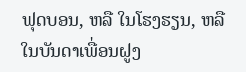ຟຸດບອນ, ຫລື ໃນໂຮງຮຽນ, ຫລື ໃນບັນດາເພື່ອນຝູງ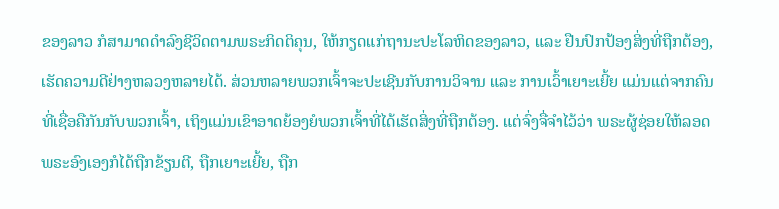ຂອງລາວ ກໍສາມາດດຳລົງຊີວິດຕາມພຣະກິດຕິຄຸນ, ໃຫ້ກຽດແກ່ຖານະປະໂລຫິດຂອງລາວ, ແລະ ຢືນປົກປ້ອງສິ່ງທີ່ຖືກຕ້ອງ, ເຮັດຄວາມດີຢ່າງຫລວງຫລາຍໄດ້. ສ່ວນຫລາຍພວກເຈົ້າຈະປະເຊີນກັບການວິຈານ ແລະ ການເວົ້າເຍາະເຍີ້ຍ ແມ່ນແຕ່ຈາກຄົນທີ່ເຊື່ອຄືກັນກັບພວກເຈົ້າ, ເຖິງແມ່ນເຂົາອາດຍ້ອງຍໍພວກເຈົ້າທີ່ໄດ້ເຮັດສິ່ງທີ່ຖືກຕ້ອງ. ແຕ່ຈົ່ງຈື່ຈຳໄວ້ວ່າ ພຣະຜູ້ຊ່ອຍໃຫ້ລອດພຣະອົງເອງກໍໄດ້ຖືກຂ້ຽນຕີ, ຖືກເຍາະເຍີ້ຍ, ຖືກ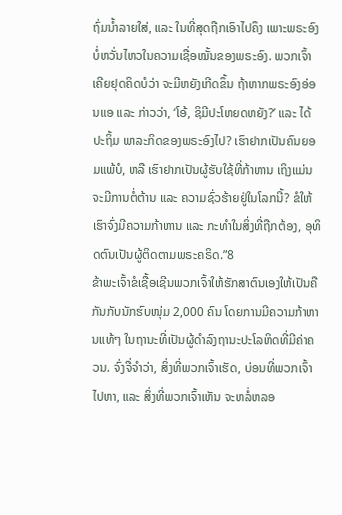ຖົ່ມນ້ຳລາຍໃສ່, ແລະ ໃນທີ່ສຸດຖືກເອົາໄປຄຶງ ເພາະພຣະອົງບໍ່ຫວັ່ນໄຫວໃນຄວາມເຊື່ອໝັ້ນຂອງພຣະອົງ. ພວກເຈົ້າເຄີຍຢຸດຄິດບໍວ່າ ຈະມີຫຍັງເກີດຂຶ້ນ ຖ້າຫາກພຣະອົງອ່ອນແອ ແລະ ກ່າວວ່າ, ‘ໂອ້, ຊິມີປະໂຫຍດຫຍັງ?’ ແລະ ໄດ້ປະຖິ້ມ ພາລະກິດຂອງພຣະອົງໄປ? ເຮົາຢາກເປັນຄົນຍອມແພ້ບໍ, ຫລື ເຮົາຢາກເປັນຜູ້ຮັບໃຊ້ທີ່ກ້າຫານ ເຖິງແມ່ນຈະມີການຕໍ່ຕ້ານ ແລະ ຄວາມຊົ່ວຮ້າຍຢູ່ໃນໂລກນີ້? ຂໍໃຫ້ເຮົາຈົ່ງມີຄວາມກ້າຫານ ແລະ ກະທຳໃນສິ່ງທີ່ຖືກຕ້ອງ, ອຸທິດຕົນເປັນຜູ້ຕິດຕາມພຣະຄຣິດ.”8
ຂ້າພະເຈົ້າຂໍເຊື້ອເຊີນພວກເຈົ້າໃຫ້ຮັກສາຕົນເອງໃຫ້ເປັນຄືກັນກັບນັກຮົບໜຸ່ມ 2,000 ຄົນ ໂດຍການມີຄວາມກ້າຫານແທ້ໆ ໃນຖານະທີ່ເປັນຜູ້ດຳລົງຖານະປະໂລຫິດທີ່ມີຄ່າຄວນ. ຈົ່ງຈື່ຈຳວ່າ, ສິ່ງທີ່ພວກເຈົ້າເຮັດ, ບ່ອນທີ່ພວກເຈົ້າໄປຫາ, ແລະ ສິ່ງທີ່ພວກເຈົ້າເຫັນ ຈະຫລໍ່ຫລອ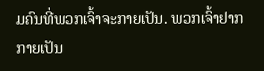ມຄົນທີ່ພວກເຈົ້າຈະກາຍເປັນ. ພວກເຈົ້າຢາກກາຍເປັນ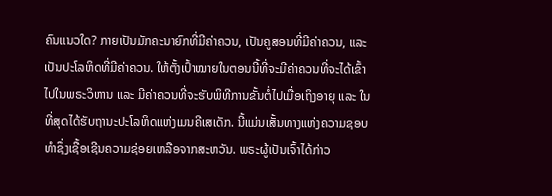ຄົນແນວໃດ? ກາຍເປັນມັກຄະນາຍົກທີ່ມີຄ່າຄວນ, ເປັນຄູສອນທີ່ມີຄ່າຄວນ, ແລະ ເປັນປະໂລຫິດທີ່ມີຄ່າຄວນ. ໃຫ້ຕັ້ງເປົ້າໝາຍໃນຕອນນີ້ທີ່ຈະມີຄ່າຄວນທີ່ຈະໄດ້ເຂົ້າໄປໃນພຣະວິຫານ ແລະ ມີຄ່າຄວນທີ່ຈະຮັບພິທີການຂັ້ນຕໍ່ໄປເມື່ອເຖິງອາຍຸ ແລະ ໃນທີ່ສຸດໄດ້ຮັບຖານະປະໂລຫິດແຫ່ງເມນຄີເສເດັກ. ນີ້ແມ່ນເສັ້ນທາງແຫ່ງຄວາມຊອບທຳຊຶ່ງເຊື້ອເຊີນຄວາມຊ່ອຍເຫລືອຈາກສະຫວັນ. ພຣະຜູ້ເປັນເຈົ້າໄດ້ກ່າວ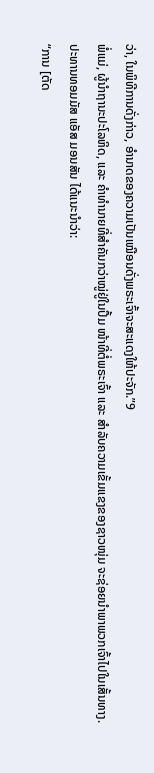ວ່າ, ໃນພິທີການດັ່ງກ່າວ, ອຳນາດຂອງຄວາມເປັນເໝືອນດັ່ງພຣະເຈົ້າຈະສະແດງໃຫ້ປະຈັກ.”9
ພໍ່ແມ່, ຜູ້ນຳຖານະປະໂລຫິດ, ແລະ ຄຳທຳນາຍທີ່ສຳຄັນກວ່າໝູ່ຢູ່ໃນປຶ້ມ ໜ້າທີ່ຕໍ່ພຣະເຈົ້າ ແລະ ສຳລັບຄວາມເຂັ້ມແຂງຂອງຊາວໜຸ່ມ ຈະຊ່ອຍນຳພາພວກເຈົ້າໄປໃນເສັ້ນທາງ.
ປະທານທອມມັສ ແອັສ ມອນສັນ ໄດ້ແນະນຳວ່າ:
“ການ [ຕັດ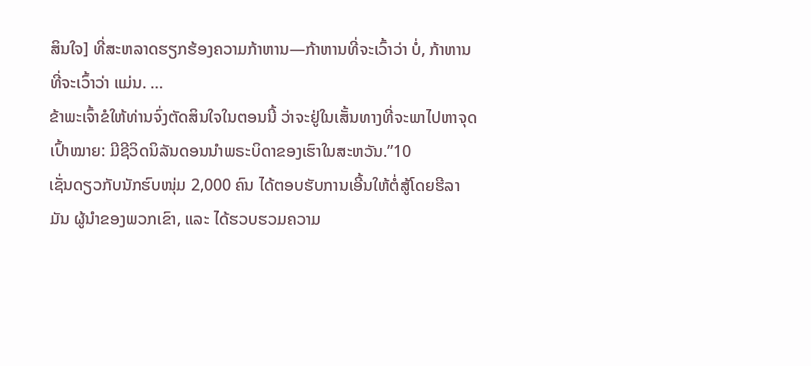ສິນໃຈ] ທີ່ສະຫລາດຮຽກຮ້ອງຄວາມກ້າຫານ—ກ້າຫານທີ່ຈະເວົ້າວ່າ ບໍ່, ກ້າຫານທີ່ຈະເວົ້າວ່າ ແມ່ນ. …
ຂ້າພະເຈົ້າຂໍໃຫ້ທ່ານຈົ່ງຕັດສິນໃຈໃນຕອນນີ້ ວ່າຈະຢູ່ໃນເສັ້ນທາງທີ່ຈະພາໄປຫາຈຸດເປົ້າໝາຍ: ມີຊີວິດນິລັນດອນນຳພຣະບິດາຂອງເຮົາໃນສະຫວັນ.”10
ເຊັ່ນດຽວກັບນັກຮົບໜຸ່ມ 2,000 ຄົນ ໄດ້ຕອບຮັບການເອີ້ນໃຫ້ຕໍ່ສູ້ໂດຍຮີລາມັນ ຜູ້ນຳຂອງພວກເຂົາ, ແລະ ໄດ້ຮວບຮວມຄວາມ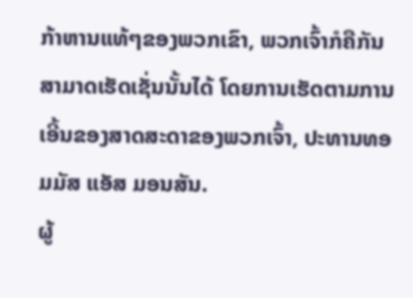ກ້າຫານແທ້ໆຂອງພວກເຂົາ, ພວກເຈົ້າກໍຄືກັນ ສາມາດເຮັດເຊັ່ນນັ້ນໄດ້ ໂດຍການເຮັດຕາມການເອີ້ນຂອງສາດສະດາຂອງພວກເຈົ້າ, ປະທານທອມມັສ ແອັສ ມອນສັນ.
ຜູ້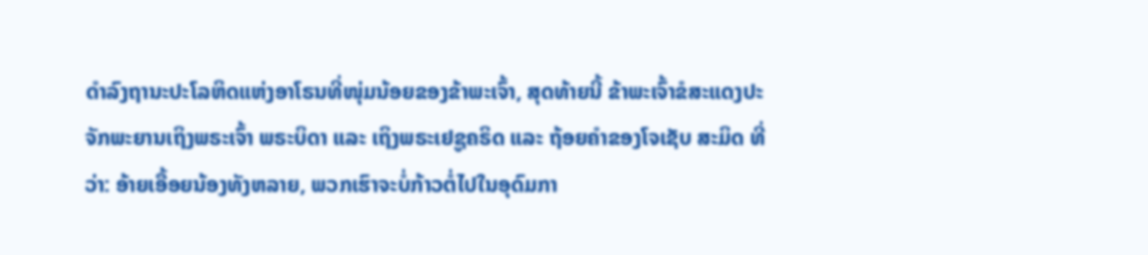ດຳລົງຖານະປະໂລຫິດແຫ່ງອາໂຣນທີ່ໜຸ່ມນ້ອຍຂອງຂ້າພະເຈົ້າ, ສຸດທ້າຍນີ້ ຂ້າພະເຈົ້າຂໍສະແດງປະຈັກພະຍານເຖິງພຣະເຈົ້າ ພຣະບິດາ ແລະ ເຖິງພຣະເຢຊູຄຣິດ ແລະ ຖ້ອຍຄຳຂອງໂຈເຊັບ ສະມິດ ທີ່ວ່າ: ອ້າຍເອື້ອຍນ້ອງທັງຫລາຍ, ພວກເຮົາຈະບໍ່ກ້າວຕໍ່ໄປໃນອຸດົມກາ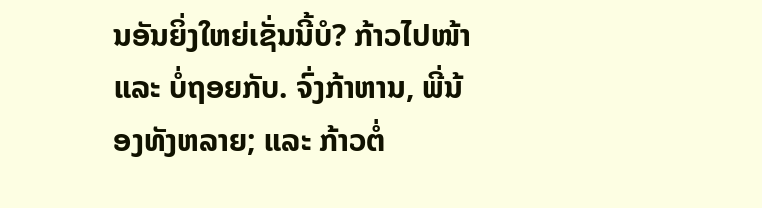ນອັນຍິ່ງໃຫຍ່ເຊັ່ນນີ້ບໍ? ກ້າວໄປໜ້າ ແລະ ບໍ່ຖອຍກັບ. ຈົ່ງກ້າຫານ, ພີ່ນ້ອງທັງຫລາຍ; ແລະ ກ້າວຕໍ່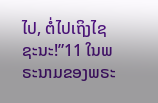ໄປ, ຕໍ່ໄປເຖິງໄຊຊະນະ!”11 ໃນພຣະນາມຂອງພຣະ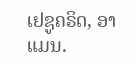ເຢຊູຄຣິດ, ອາແມນ.